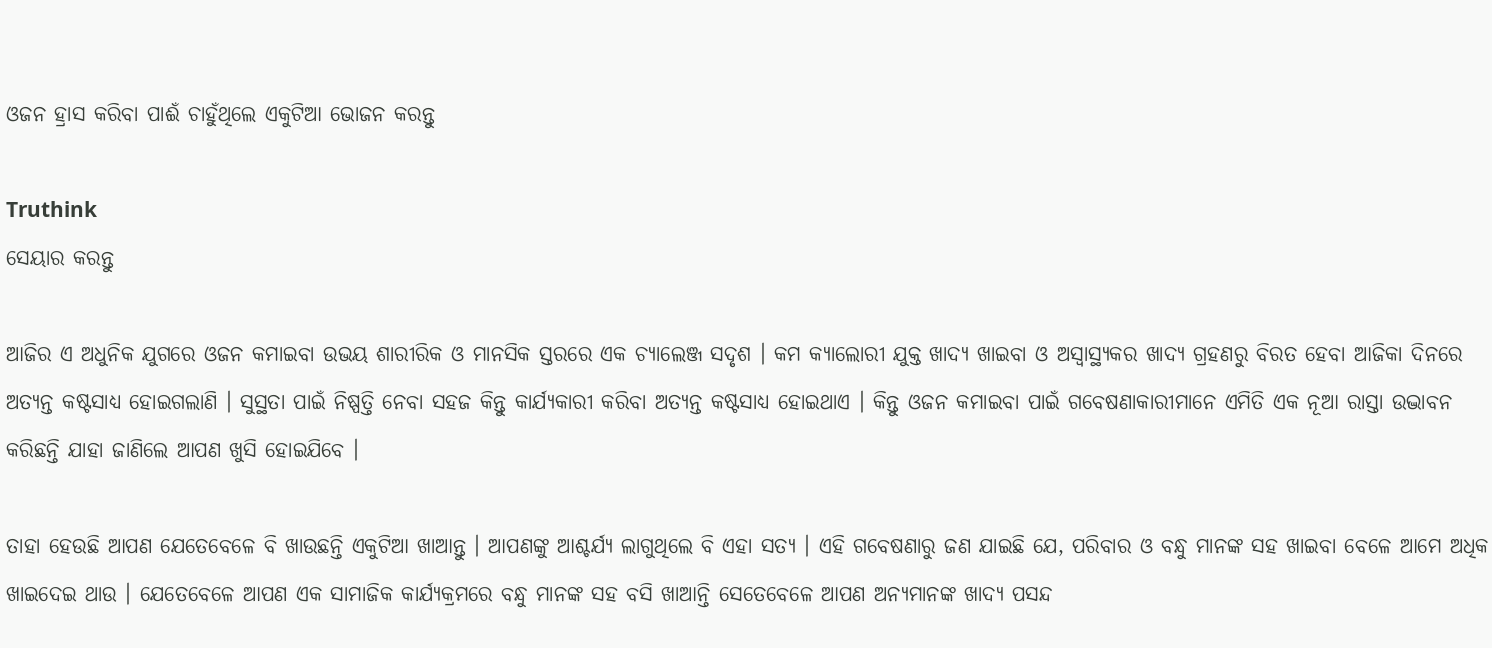ଓଜନ ହ୍ରାସ କରିବା ପାଈଁ ଚାହୁଁଥିଲେ ଏକୁଟିଆ ଭୋଜନ କରନ୍ତୁ

Truthink
ସେୟାର କରନ୍ତୁ

ଆଜିର ଏ ଅଧୁନିକ ଯୁଗରେ ଓଜନ କମାଇବା ଉଭୟ ଶାରୀରିକ ଓ ମାନସିକ ସ୍ତରରେ ଏକ ଚ୍ୟାଲେଞ୍ଜ ସଦୃଶ । କମ କ୍ୟାଲୋରୀ ଯୁକ୍ତ ଖାଦ୍ୟ ଖାଇବା ଓ ଅସ୍ୱାସ୍ଥ୍ୟକର ଖାଦ୍ୟ ଗ୍ରହଣରୁ ବିରତ ହେବା ଆଜିକା ଦିନରେ ଅତ୍ୟନ୍ତ କଷ୍ଟସାଧ୍ୟ ହୋଇଗଲାଣି । ସୁସ୍ଥତା ପାଇଁ ନିଷ୍ପତ୍ତି ନେବା ସହଜ କିନ୍ତୁ କାର୍ଯ୍ୟକାରୀ କରିବା ଅତ୍ୟନ୍ତ କଷ୍ଟସାଧ୍ୟ ହୋଇଥାଏ । କିନ୍ତୁ ଓଜନ କମାଇବା ପାଇଁ ଗବେଷଣାକାରୀମାନେ ଏମିତି ଏକ ନୂଆ ରାସ୍ତା ଉଦ୍ଭାବନ କରିଛନ୍ତି ଯାହା ଜାଣିଲେ ଆପଣ ଖୁସି ହୋଇଯିବେ ।

ତାହା ହେଉଛି ଆପଣ ଯେତେବେଳେ ବି ଖାଉଛନ୍ତି ଏକୁଟିଆ ଖାଆନ୍ତୁ । ଆପଣଙ୍କୁ ଆଶ୍ଚର୍ଯ୍ୟ ଲାଗୁଥିଲେ ବି ଏହା ସତ୍ୟ । ଏହି ଗବେଷଣାରୁ ଜଣ ଯାଇଛି ଯେ, ପରିବାର ଓ ବନ୍ଧୁ ମାନଙ୍କ ସହ ଖାଇବା ବେଳେ ଆମେ ଅଧିକ ଖାଇଦେଇ ଥାଉ । ଯେତେବେଳେ ଆପଣ ଏକ ସାମାଜିକ କାର୍ଯ୍ୟକ୍ରମରେ ବନ୍ଧୁ ମାନଙ୍କ ସହ ବସି ଖାଆନ୍ତି ସେତେବେଳେ ଆପଣ ଅନ୍ୟମାନଙ୍କ ଖାଦ୍ୟ ପସନ୍ଦ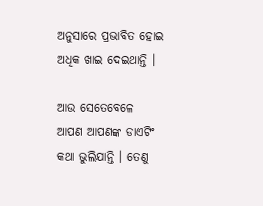ଅନୁସାରେ ପ୍ରଭାବିତ ହୋଇ ଅଧିକ ଖାଇ ଦେଇଥାନ୍ତି ।

ଆଉ ସେତେବେଳେ ଆପଣ ଆପଣଙ୍କ ଡାଏଟିଂ କଥା ଭୁଲିଯାନ୍ତି । ତେଣୁ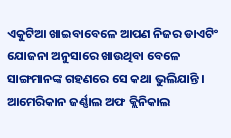ଏକୁଟିଆ ଖାଇବାବେଳେ ଆପଣ ନିଜର ଡାଏଟିଂ ଯୋଜନା ଅନୁସାରେ ଖାଉଥିବା ବେଳେ ସାଙ୍ଗମାନଙ୍କ ଗହଣରେ ସେ କଥା ଭୁଲିଯାନ୍ତି । ଆମେରିକାନ ଜର୍ଣ୍ଣାଲ ଅଫ କ୍ଲିନିକାଲ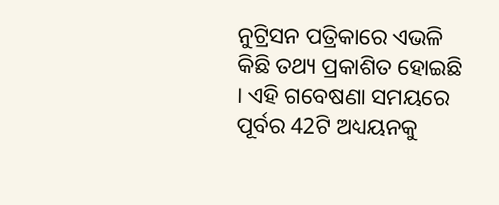ନୁଟ୍ରିସନ ପତ୍ରିକାରେ ଏଭଳି କିଛି ତଥ୍ୟ ପ୍ରକାଶିତ ହୋଇଛି । ଏହି ଗବେଷଣା ସମୟରେ ପୂର୍ବର 42ଟି ଅଧ୍ୟୟନକୁ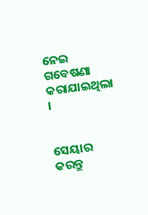ନେଇ ଗବେଷଣା କରାଯାଇଥିଲା ।


ସେୟାର କରନ୍ତୁ